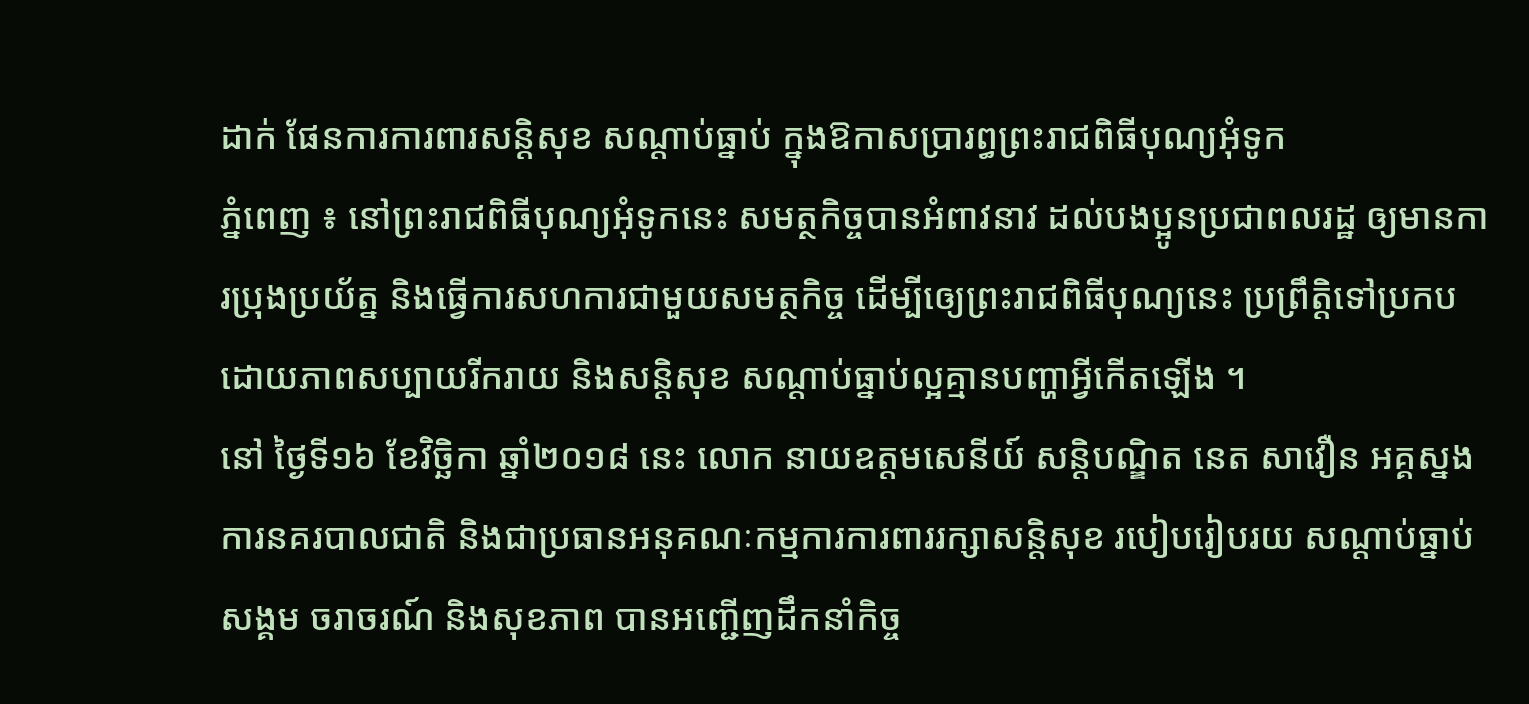ដាក់ ផែនការការពារសន្តិសុខ សណ្តាប់ធ្នាប់ ក្នុងឱកាសប្រារព្ធព្រះរាជពិធីបុណ្យអុំទូក
ភ្នំពេញ ៖ នៅព្រះរាជពិធីបុណ្យអុំទូកនេះ សមត្ថកិច្ចបានអំពាវនាវ ដល់បងប្អូនប្រជាពលរដ្ឋ ឲ្យមានការប្រុងប្រយ័ត្ន និងធ្វើការសហការជាមួយសមត្ថកិច្ច ដើម្បីឲ្យេព្រះរាជពិធីបុណ្យនេះ ប្រព្រឹត្តិទៅប្រកបដោយភាពសប្បាយរីករាយ និងសន្តិសុខ សណ្តាប់ធ្នាប់ល្អគ្មានបញ្ហាអ្វីកើតឡើង ។
នៅ ថ្ងៃទី១៦ ខែវិច្ឆិកា ឆ្នាំ២០១៨ នេះ លោក នាយឧត្តមសេនីយ៍ សន្ដិបណ្ឌិត នេត សាវឿន អគ្គស្នងការនគរបាលជាតិ និងជាប្រធានអនុគណៈកម្មការការពាររក្សាសន្តិសុខ របៀបរៀបរយ សណ្តាប់ធ្នាប់សង្គម ចរាចរណ៍ និងសុខភាព បានអញ្ជើញដឹកនាំកិច្ច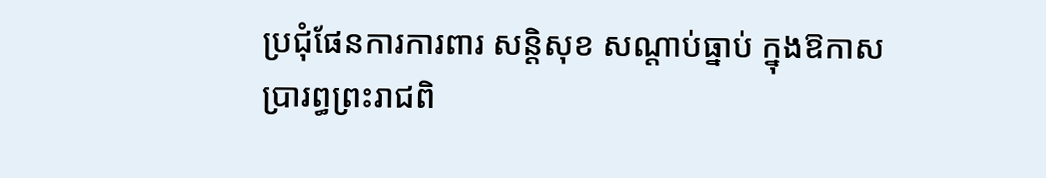ប្រជុំផែនការការពារ សន្ដិសុខ សណ្ដាប់ធ្នាប់ ក្នុងឱកាសប្រារព្ធព្រះរាជពិ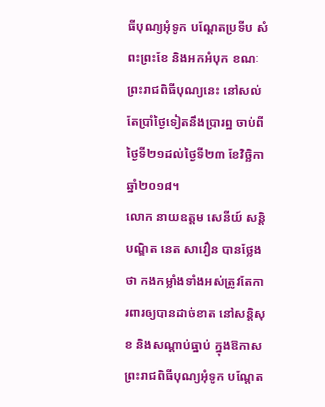ធីបុណ្យអុំទូក បណ្តែតប្រទីប សំពះព្រះខែ និងអកអំបុក ខណៈព្រះរាជពិធីបុណ្យនេះ នៅសល់តែប្រាំថ្ងៃទៀតនឹងប្រារព្ឋ ចាប់ពីថ្ងៃទី២១ដល់ថ្ងៃទី២៣ ខែវិច្ឆិកា ឆ្នាំ២០១៨។
លោក នាយឧត្តម សេនីយ៍ សន្តិបណ្ឌិត នេត សាវឿន បានថ្លែងថា កងកម្លាំងទាំងអស់ត្រូវតែការពារឲ្យបានដាច់ខាត នៅសន្តិសុខ និងសណ្តាប់ធ្នាប់ ក្នុងឱកាសព្រះរាជពិធីបុណ្យអុំទូក បណ្តែត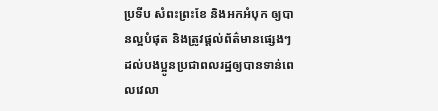ប្រទីប សំពះព្រះខែ និងអកអំបុក ឲ្យបានល្អបំផុត និងត្រូវផ្តល់ព័ត៌មានផ្សេងៗ ដល់បងប្អូនប្រជាពលរដ្ឋឲ្យបានទាន់ពេលវេលា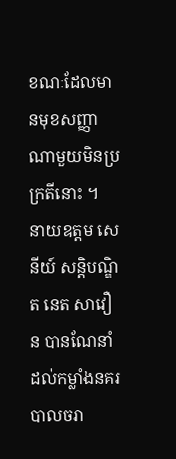ខណៈដែលមានមុខសញ្ញាណាមួយមិនប្រក្រតីនោះ ។
នាយឧត្តម សេនីយ៍ សន្តិបណ្ឌិត នេត សាវឿន បានណែនាំដល់កម្លាំងនគរបាលចរា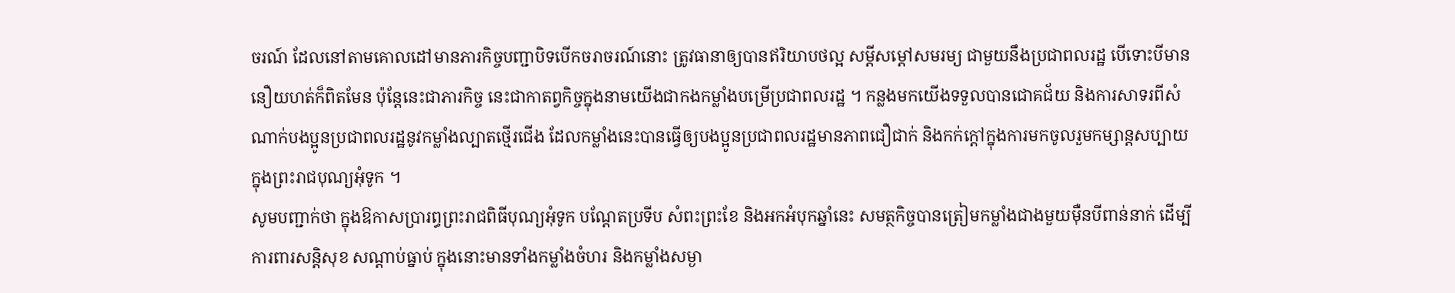ចរណ៍ ដែលនៅតាមគោលដៅមានភារកិច្ចបញ្ជាបិទបើកចរាចរណ៍នោះ ត្រូវធានាឲ្យបានឥរិយាបថល្អ សម្តីសម្តៅសមរម្យ ជាមួយនឹងប្រជាពលរដ្ឋ បើទោះបីមាននឿយហត់ក៏ពិតមែន ប៉ុន្តែនេះជាភារកិច្ច នេះជាកាតព្វកិច្ចក្នុងនាមយើងជាកងកម្លាំងបម្រើប្រជាពលរដ្ឋ ។ កន្លងមកយើងទទួលបានជោគជ័យ និងការសាទរពីសំណាក់បងប្អូនប្រជាពលរដ្ឋនូវកម្លាំងល្បាតថ្មើរជើង ដែលកម្លាំងនេះបានធ្វើឲ្យបងប្អូនប្រជាពលរដ្ឋមានភាពជឿជាក់ និងកក់ក្តៅក្នុងការមកចូលរួមកម្សាន្តសប្បាយក្នុងព្រះរាជបុណ្យអុំទូក ។
សូមបញ្ជាក់ថា ក្នុងឱកាសប្រារព្ធព្រះរាជពិធីបុណ្យអុំទូក បណ្តែតប្រទីប សំពះព្រះខែ និងអកអំបុកឆ្នាំនេះ សមត្ថកិច្ចបានត្រៀមកម្លាំងជាងមួយម៉ឺនបីពាន់នាក់ ដើម្បីការពារសន្តិសុខ សណ្តាប់ធ្នាប់ ក្នុងនោះមានទាំងកម្លាំងចំហរ និងកម្លាំងសម្ងា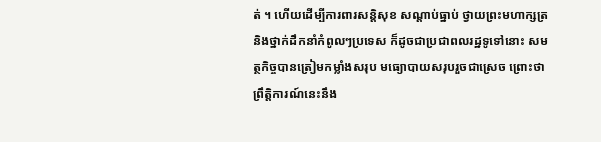ត់ ។ ហើយដើម្បីការពារសន្តិសុខ សណ្តាប់ធ្នាប់ ថ្វាយព្រះមហាក្សត្រ និងថ្នាក់ដឹកនាំកំពូលៗប្រទេស ក៏ដូចជាប្រជាពលរដ្ឋទូទៅនោះ សមត្ថកិច្ចបានត្រៀមកម្លាំងសរុប មធ្យោបាយសរុបរួចជាស្រេច ព្រោះថាព្រឹត្តិការណ៍នេះនឹង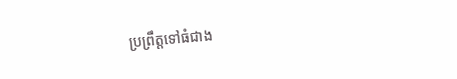ប្រព្រឹត្តទៅធំជាង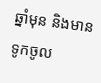ឆ្នាំមុន និងមានទូកចូល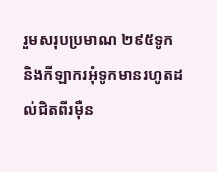រួមសរុបប្រមាណ ២៩៥ទូក និងកីឡាករអុំទូកមានរហូតដល់ជិតពីរម៉ឺន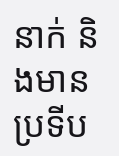នាក់ និងមានប្រទីប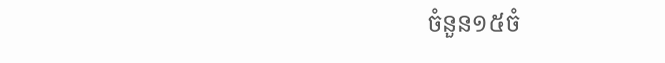ចំនួន១៥ចំ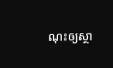ណុះឲ្យស្ថា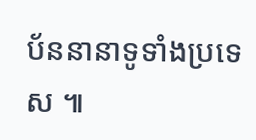ប័ននានាទូទាំងប្រទេស ៕